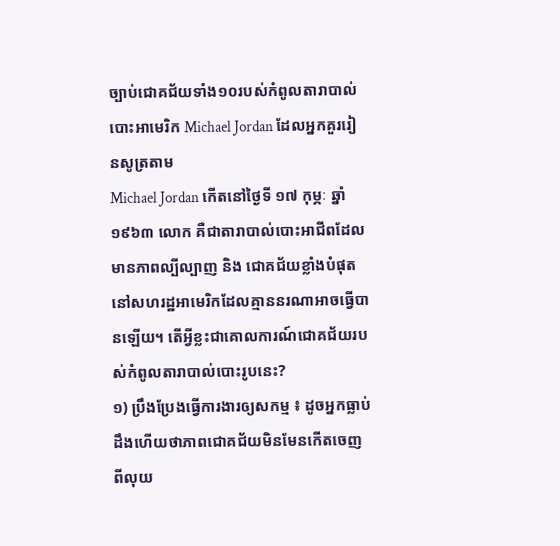ច្បាប់ជោគជ័យទាំង១០របស់កំពូលតារាបាល់បោះអាមេរិក Michael Jordan ដែលអ្នកគួររៀនសូត្រតាម
Michael Jordan កើតនៅថ្ងៃទី ១៧ កុម្ភៈ ឆ្នាំ ១៩៦៣ លោក គឺជាតារាបាល់បោះអាជីពដែលមានភាពល្បីល្បាញ និង ជោគជ័យខ្លាំងបំផុត នៅសហរដ្ឋអាមេរិកដែលគ្មាននរណាអាចធ្វើបានឡើយ។ តើអ្វីខ្លះជាគោលការណ៍ជោគជ័យរបស់កំពូលតារាបាល់បោះរូបនេះ?
១) ប្រឹងប្រែងធ្វើការងារឲ្យសកម្ម ៖ ដូចអ្នកធ្លាប់ដឹងហើយថាភាពជោគជ័យមិនមែនកើតចេញពីលុយ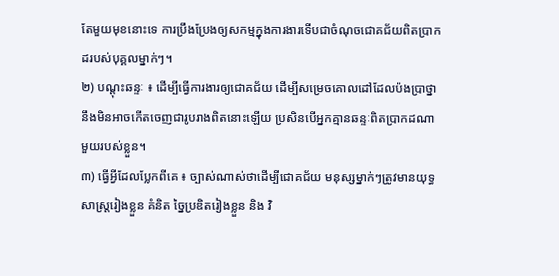តែមួយមុខនោះទេ ការប្រឹងប្រែងឲ្យសកម្មក្នុងការងារទើបជាចំណុចជោគជ័យពិតប្រាកដរបស់បុគ្គលម្នាក់ៗ។
២) បណ្ដុះឆន្ទៈ ៖ ដើម្បីធ្វើការងារឲ្យជោគជ័យ ដើម្បីសម្រេចគោលដៅដែលប៉ងប្រាថ្នា នឹងមិនអាចកើតចេញជារូបរាងពិតនោះឡើយ ប្រសិនបើអ្នកគ្មានឆន្ទៈពិតប្រាកដណាមួយរបស់ខ្លួន។
៣) ធ្វើអ្វីដែលប្លែកពីគេ ៖ ច្បាស់ណាស់ថាដើម្បីជោគជ័យ មនុស្សម្នាក់ៗត្រូវមានយុទ្ធសាស្ត្ររៀងខ្លួន គំនិត ច្នៃប្រឌិតរៀងខ្លួន និង វិ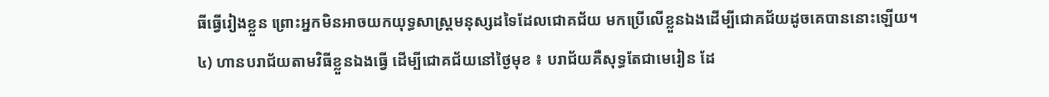ធីធ្វើរៀងខ្លួន ព្រោះអ្នកមិនអាចយកយុទ្ធសាស្ត្រមនុស្សដទៃដែលជោគជ័យ មកប្រើលើខ្លួនឯងដើម្បីជោគជ័យដូចគេបាននោះឡើយ។
៤) ហានបរាជ័យតាមវិធីខ្លួនឯងធ្វើ ដើម្បីជោគជ័យនៅថ្ងៃមុខ ៖ បរាជ័យគឺសុទ្ធតែជាមេរៀន ដែ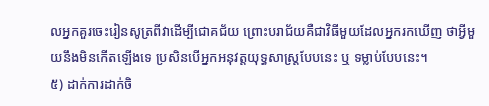លអ្នកគួរចេះរៀនសូត្រពីវាដើម្បីជោគជ័យ ព្រោះបរាជ័យគឺជាវិធីមួយដែលអ្នករកឃើញ ថាអ្វីមួយនឹងមិនកើតឡើងទេ ប្រសិនបើអ្នកអនុវត្តយុទ្ធសាស្ត្របែបនេះ ឬ ទម្លាប់បែបនេះ។
៥) ដាក់ការដាក់ចិ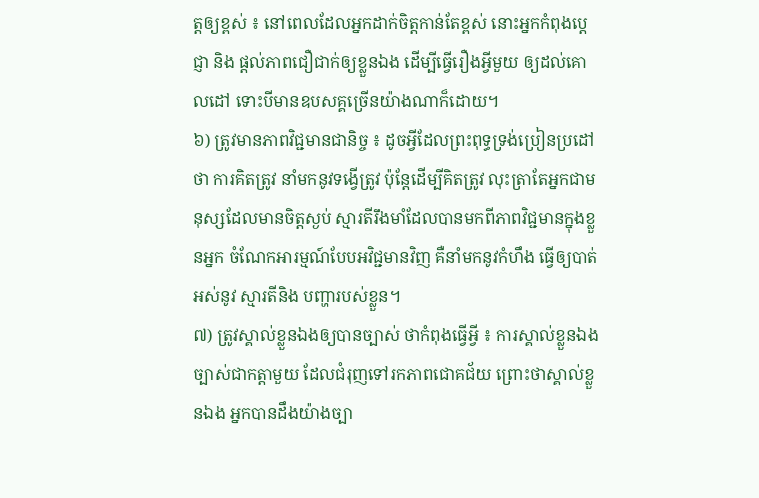ត្តឲ្យខ្ពស់ ៖ នៅពេលដែលអ្នកដាក់ចិត្តកាន់តែខ្ពស់ នោះអ្នកកំពុងប្តេជ្ញា និង ផ្តល់ភាពជឿជាក់ឲ្យខ្លួនឯង ដើម្បីធ្វើរឿងអ្វីមួយ ឲ្យដល់គោលដៅ ទោះបីមានឧបសគ្គច្រើនយ៉ាងណាក៏ដោយ។
៦) ត្រូវមានភាពវិជ្ជមានជានិច្ច ៖ ដូចអ្វីដែលព្រះពុទ្ធទ្រង់ប្រៀនប្រដៅថា ការគិតត្រូវ នាំមកនូវទង្វើត្រូវ ប៉ុន្តែដើម្បីគិតត្រូវ លុះត្រាតែអ្នកជាមនុស្សដែលមានចិត្តស្ងប់ ស្មារតីរឹងមាំដែលបានមកពីភាពវិជ្ជមានក្នុងខ្លួនអ្នក ចំណែកអារម្មណ៍បែបអវិជ្ជមានវិញ គឺនាំមកនូវកំហឹង ធ្វើឲ្យបាត់អស់នូវ ស្មារតីនិង បញ្ហារបស់ខ្លួន។
៧) ត្រូវស្គាល់ខ្លួនឯងឲ្យបានច្បាស់ ថាកំពុងធ្វើអ្វី ៖ ការស្គាល់ខ្លួនឯងច្បាស់ជាកត្តាមួយ ដែលជំរុញទៅរកភាពជោគជ័យ ព្រោះថាស្គាល់ខ្លួនឯង អ្នកបានដឹងយ៉ាងច្បា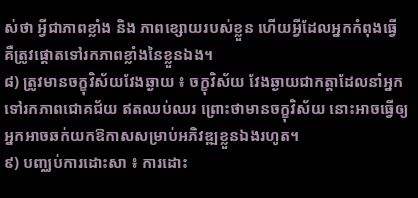ស់ថា អ្វីជាភាពខ្លាំង និង ភាពខ្សោយរបស់ខ្លួន ហើយអ្វីដែលអ្នកកំពុងធ្វើ គឺត្រូវផ្តោតទៅរកភាពខ្លាំងនៃខ្លួនឯង។
៨) ត្រូវមានចក្ខុវិស័យវែងឆ្ងាយ ៖ ចក្ខុវិស័យ វែងឆ្ងាយជាកត្តាដែលនាំអ្នកទៅរកភាពជោគជ័យ ឥតឈប់ឈរ ព្រោះថាមានចក្ខុវិស័យ នោះអាចធ្វើឲ្យអ្នកអាចឆក់យកឱកាសសម្រាប់អភិវឌ្ឍខ្លួនឯងរហូត។
៩) បញ្ឈប់ការដោះសា ៖ ការដោះ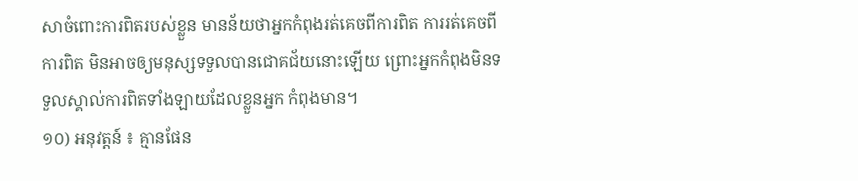សាចំពោះការពិតរបស់ខ្លួន មានន័យថាអ្នកកំពុងរត់គេចពីការពិត ការរត់គេចពីការពិត មិនអាចឲ្យមនុស្សទទួលបានជោគជ័យនោះឡើយ ព្រោះអ្នកកំពុងមិនទទួលស្គាល់ការពិតទាំងឡាយដែលខ្លួនអ្នក កំពុងមាន។
១០) អនុវត្តន៍ ៖ គ្មានផែន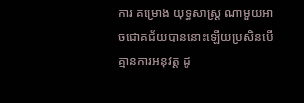ការ គម្រោង យុទ្ធសាស្ត្រ ណាមួយអាចជោគជ័យបាននោះឡើយប្រសិនបើគ្មានការអនុវត្ត ដូ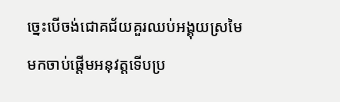ច្នេះបើចង់ជោគជ័យគួរឈប់អង្គុយស្រមៃ មកចាប់ផ្តើមអនុវត្តទើបប្រ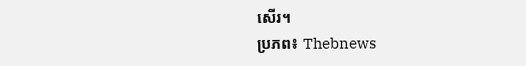សើរ។
ប្រភព៖ Thebnews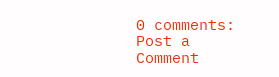0 comments:
Post a Comment